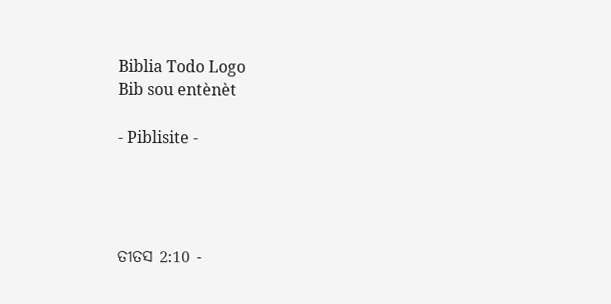Biblia Todo Logo
Bib sou entènèt

- Piblisite -




ତୀତସ 2:10 -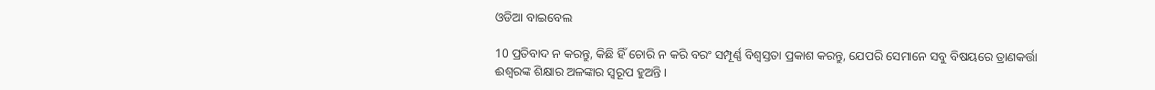ଓଡିଆ ବାଇବେଲ

10 ପ୍ରତିବାଦ ନ କରନ୍ତୁ, କିଛି ହିଁ ଚୋରି ନ କରି ବରଂ ସମ୍ପୂର୍ଣ୍ଣ ବିଶ୍ୱସ୍ତତା ପ୍ରକାଶ କରନ୍ତୁ, ଯେପରି ସେମାନେ ସବୁ ବିଷୟରେ ତ୍ରାଣକର୍ତ୍ତା ଈଶ୍ୱରଙ୍କ ଶିକ୍ଷାର ଅଳଙ୍କାର ସ୍ୱରୂପ ହୁଅନ୍ତି ।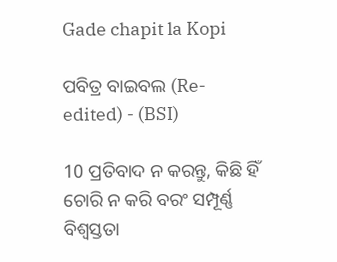Gade chapit la Kopi

ପବିତ୍ର ବାଇବଲ (Re-edited) - (BSI)

10 ପ୍ରତିବାଦ ନ କରନ୍ତୁ, କିଛି ହିଁ ଚୋରି ନ କରି ବରଂ ସମ୍ପୂର୍ଣ୍ଣ ବିଶ୍ଵସ୍ତତା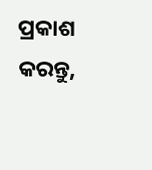ପ୍ରକାଶ କରନ୍ତୁ,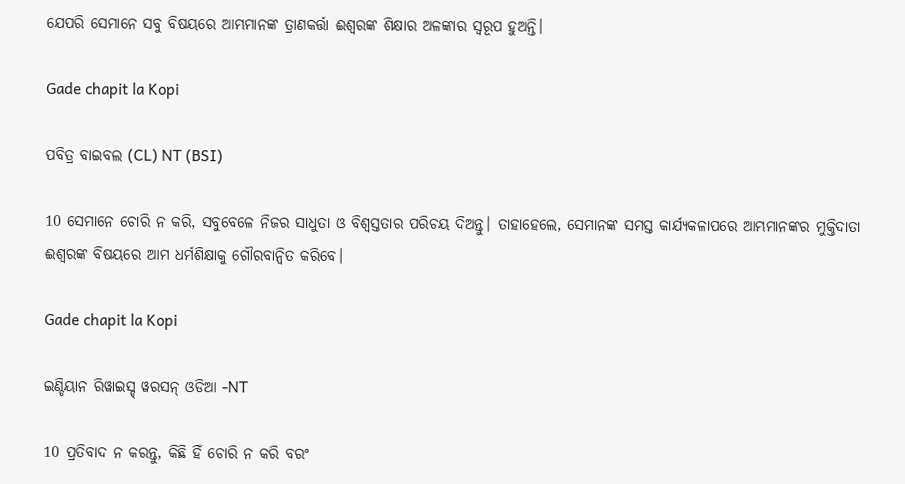ଯେପରି ସେମାନେ ସବୁ ବିଷୟରେ ଆମ୍ଭମାନଙ୍କ ତ୍ରାଣକର୍ତ୍ତା ଈଶ୍ଵରଙ୍କ ଶିକ୍ଷାର ଅଳଙ୍କାର ସ୍ଵରୂପ ହୁଅନ୍ତି।

Gade chapit la Kopi

ପବିତ୍ର ବାଇବଲ (CL) NT (BSI)

10 ସେମାନେ ଚୋରି ନ କରି, ସବୁବେଳେ ନିଜର ସାଧୁତା ଓ ବିଶ୍ୱସ୍ତତାର ପରିଚୟ ଦିଅନ୍ତୁ। ତାହାହେଲେ, ସେମାନଙ୍କ ସମସ୍ତ କାର୍ଯ୍ୟକଳାପରେ ଆମ୍ଭମାନଙ୍କର ମୁକ୍ତିଦାତା ଈଶ୍ୱରଙ୍କ ବିଷୟରେ ଆମ ଧର୍ମଶିକ୍ଷାକୁ ଗୌରବାନ୍ୱିତ କରିବେ।

Gade chapit la Kopi

ଇଣ୍ଡିୟାନ ରିୱାଇସ୍ଡ୍ ୱରସନ୍ ଓଡିଆ -NT

10 ପ୍ରତିବାଦ ନ କରନ୍ତୁ, କିଛି ହିଁ ଚୋରି ନ କରି ବରଂ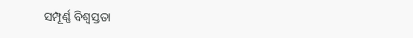ସମ୍ପୂର୍ଣ୍ଣ ବିଶ୍ୱସ୍ତତା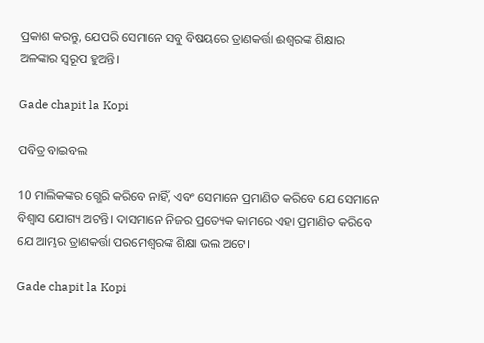ପ୍ରକାଶ କରନ୍ତୁ, ଯେପରି ସେମାନେ ସବୁ ବିଷୟରେ ତ୍ରାଣକର୍ତ୍ତା ଈଶ୍ବରଙ୍କ ଶିକ୍ଷାର ଅଳଙ୍କାର ସ୍ୱରୂପ ହୁଅନ୍ତି।

Gade chapit la Kopi

ପବିତ୍ର ବାଇବଲ

10 ମାଲିକଙ୍କର ଗ୍ଭେରି କରିବେ ନାହିଁ, ଏବଂ ସେମାନେ ପ୍ରମାଣିତ କରିବେ ଯେ ସେମାନେ ବିଶ୍ୱାସ ଯୋଗ୍ୟ ଅଟନ୍ତି। ଦାସମାନେ ନିଜର ପ୍ରତ୍ୟେକ କାମରେ ଏହା ପ୍ରମାଣିତ କରିବେ ଯେ ଆମ୍ଭର ତ୍ରାଣକର୍ତ୍ତା ପରମେଶ୍ୱରଙ୍କ ଶିକ୍ଷା ଭଲ ଅଟେ।

Gade chapit la Kopi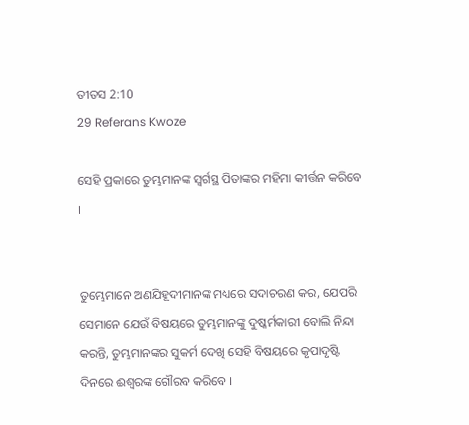ତୀତସ 2:10
29 Referans Kwoze

ସେହି ପ୍ରକାରେ ତୁମ୍ଭମାନଙ୍କ ସ୍ୱର୍ଗସ୍ଥ ପିତାଙ୍କର ମହିମା କୀର୍ତ୍ତନ କରିବେ ।


ତୁମ୍ଭେମାନେ ଅଣଯିହୂଦୀମାନଙ୍କ ମଧ୍ୟରେ ସଦାଚରଣ କର, ଯେପରି ସେମାନେ ଯେଉଁ ବିଷୟରେ ତୁମ୍ଭମାନଙ୍କୁ ଦୁଷ୍କର୍ମକାରୀ ବୋଲି ନିନ୍ଦା କରନ୍ତି, ତୁମ୍ଭମାନଙ୍କର ସୁକର୍ମ ଦେଖି ସେହି ବିଷୟରେ କୃପାଦୃଷ୍ଟି ଦିନରେ ଈଶ୍ୱରଙ୍କ ଗୌରବ କରିବେ ।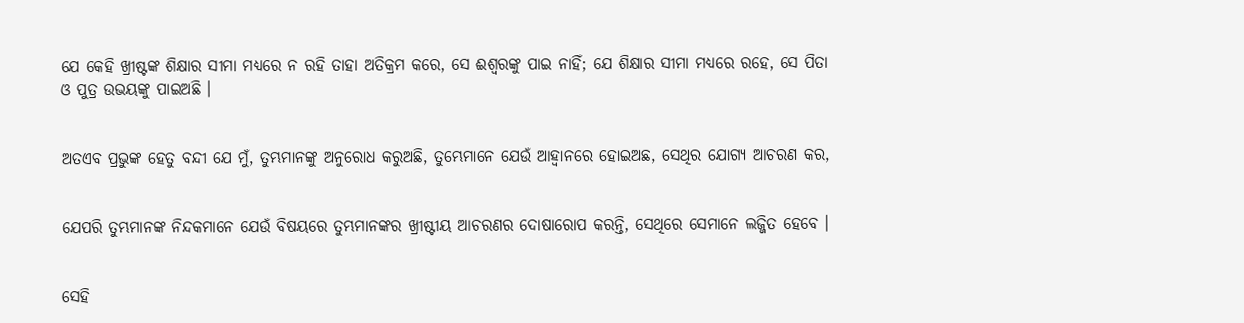ଯେ କେହି ଖ୍ରୀଷ୍ଟଙ୍କ ଶିକ୍ଷାର ସୀମା ମଧ୍ୟରେ ନ ରହି ତାହା ଅତିକ୍ରମ କରେ, ସେ ଈଶ୍ୱରଙ୍କୁ ପାଇ ନାହିଁ; ଯେ ଶିକ୍ଷାର ସୀମା ମଧ୍ୟରେ ରହେ, ସେ ପିତା ଓ ପୁତ୍ର ଉଭୟଙ୍କୁ ପାଇଅଛି ।


ଅତଏବ ପ୍ରଭୁଙ୍କ ହେତୁ ବନ୍ଦୀ ଯେ ମୁଁ, ତୁମ୍ଭମାନଙ୍କୁ ଅନୁରୋଧ କରୁଅଛି, ତୁମ୍ଭେମାନେ ଯେଉଁ ଆହ୍ୱାନରେ ହୋଇଅଛ, ସେଥିର ଯୋଗ୍ୟ ଆଚରଣ କର,


ଯେପରି ତୁମ୍ଭମାନଙ୍କ ନିନ୍ଦକମାନେ ଯେଉଁ ବିଷୟରେ ତୁମ୍ଭମାନଙ୍କର ଖ୍ରୀଷ୍ଟୀୟ ଆଚରଣର ଦୋଷାରୋପ କରନ୍ତି, ସେଥିରେ ସେମାନେ ଲଜ୍ଜିତ ହେବେ ।


ସେହି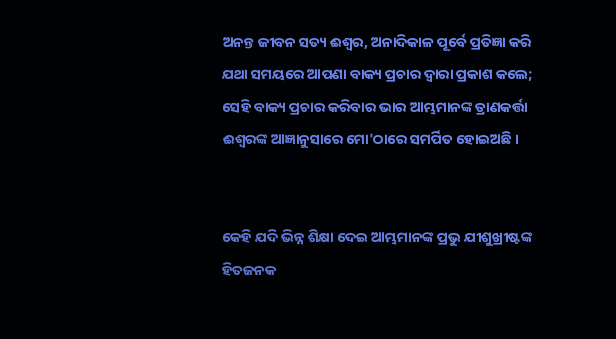ଅନନ୍ତ ଜୀବନ ସତ୍ୟ ଈଶ୍ୱର, ଅନାଦିକାଳ ପୂର୍ବେ ପ୍ରତିଜ୍ଞା କରି ଯଥା ସମୟରେ ଆପଣା ବାକ୍ୟ ପ୍ରଚାର ଦ୍ୱାରା ପ୍ରକାଶ କଲେ; ସେହି ବାକ୍ୟ ପ୍ରଚାର କରିବାର ଭାର ଆମ୍ଭମାନଙ୍କ ତ୍ରାଣକର୍ତ୍ତା ଈଶ୍ୱରଙ୍କ ଆଜ୍ଞାନୁସାରେ ମୋ'ଠାରେ ସମର୍ପିତ ହୋଇଅଛି ।


କେହି ଯଦି ଭିନ୍ନ ଶିକ୍ଷା ଦେଇ ଆମ୍ଭମାନଙ୍କ ପ୍ରଭୁ ଯୀଶୁଖ୍ରୀଷ୍ଟଙ୍କ ହିତଜନକ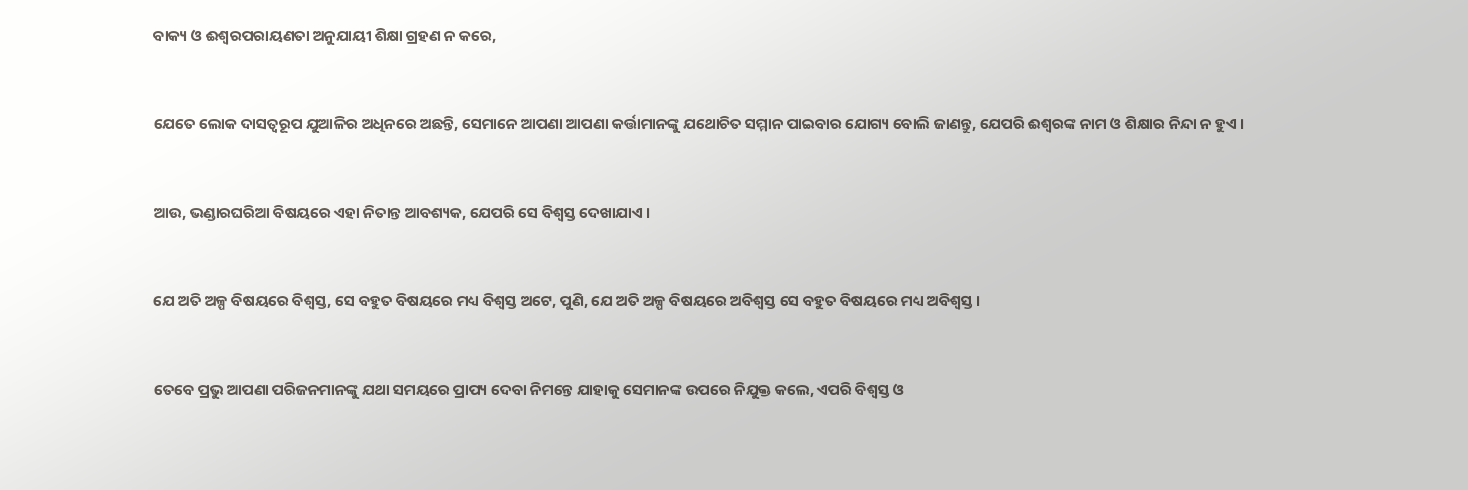ବାକ୍ୟ ଓ ଈଶ୍ୱରପରାୟଣତା ଅନୁଯାୟୀ ଶିକ୍ଷା ଗ୍ରହଣ ନ କରେ,


ଯେତେ ଲୋକ ଦାସତ୍ୱରୂପ ଯୁଆଳିର ଅଧିନରେ ଅଛନ୍ତି, ସେମାନେ ଆପଣା ଆପଣା କର୍ତ୍ତାମାନଙ୍କୁ ଯଥୋଚିତ ସମ୍ମାନ ପାଇବାର ଯୋଗ୍ୟ ବୋଲି ଜାଣନ୍ତୁ, ଯେପରି ଈଶ୍ୱରଙ୍କ ନାମ ଓ ଶିକ୍ଷାର ନିନ୍ଦା ନ ହୁଏ ।


ଆଉ, ଭଣ୍ଡାରଘରିଆ ବିଷୟରେ ଏହା ନିତାନ୍ତ ଆବଶ୍ୟକ, ଯେପରି ସେ ବିଶ୍ୱସ୍ତ ଦେଖାଯାଏ ।


ଯେ ଅତି ଅଳ୍ପ ବିଷୟରେ ବିଶ୍ୱସ୍ତ, ସେ ବହୁତ ବିଷୟରେ ମଧ୍ୟ ବିଶ୍ୱସ୍ତ ଅଟେ, ପୁଣି, ଯେ ଅତି ଅଳ୍ପ ବିଷୟରେ ଅବିଶ୍ୱସ୍ତ ସେ ବହୁତ ବିଷୟରେ ମଧ୍ୟ ଅବିଶ୍ୱସ୍ତ ।


ତେବେ ପ୍ରଭୁ ଆପଣା ପରିଜନମାନଙ୍କୁ ଯଥା ସମୟରେ ପ୍ରାପ୍ୟ ଦେବା ନିମନ୍ତେ ଯାହାକୁ ସେମାନଙ୍କ ଉପରେ ନିଯୁକ୍ତ କଲେ, ଏପରି ବିଶ୍ୱସ୍ତ ଓ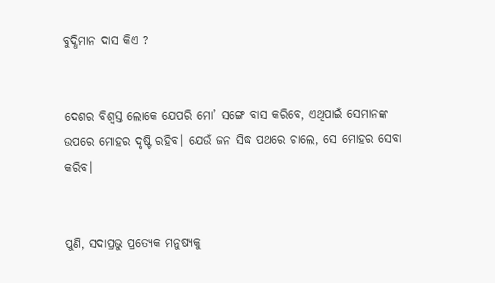ବୁଦ୍ଧିମାନ ଦାସ କିଏ ?


ଦେଶର ବିଶ୍ୱସ୍ତ ଲୋକେ ଯେପରି ମୋ’ ସଙ୍ଗେ ବାସ କରିବେ, ଏଥିପାଇଁ ସେମାନଙ୍କ ଉପରେ ମୋହର ଦୃଷ୍ଟି ରହିବ। ଯେଉଁ ଜନ ସିଦ୍ଧ ପଥରେ ଚାଲେ, ସେ ମୋହର ସେବା କରିବ।


ପୁଣି, ସଦାପ୍ରଭୁ ପ୍ରତ୍ୟେକ ମନୁଷ୍ୟକୁ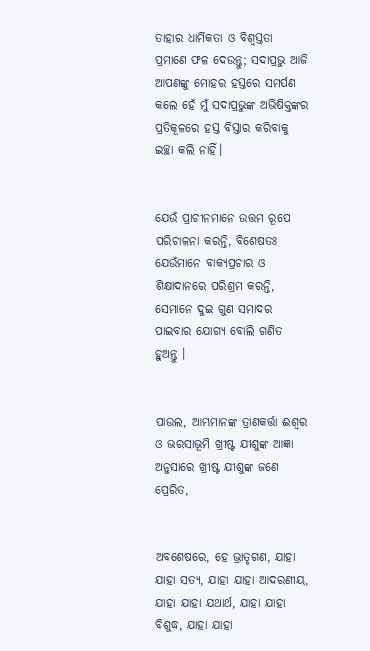ତାହାର ଧାର୍ମିକତା ଓ ବିଶ୍ୱସ୍ତତା ପ୍ରମାଣେ ଫଳ ଦେଉନ୍ତୁ; ସଦାପ୍ରଭୁ ଆଜି ଆପଣଙ୍କୁ ମୋହର ହସ୍ତରେ ସମର୍ପଣ କଲେ ହେଁ ମୁଁ ସଦାପ୍ରଭୁଙ୍କ ଅଭିଷିକ୍ତଙ୍କର ପ୍ରତିକୂଳରେ ହସ୍ତ ବିସ୍ତାର କରିବାକୁ ଇଚ୍ଛା କଲି ନାହିଁ।


ଯେଉଁ ପ୍ରାଚୀନମାନେ ଉତ୍ତମ ରୂପେ ପରିଚାଳନା କରନ୍ତି, ବିଶେଷତଃ ଯେଉଁମାନେ ବାକ୍ୟପ୍ରଚାର ଓ ଶିକ୍ଷାଦାନରେ ପରିଶ୍ରମ କରନ୍ତି, ସେମାନେ ଦୁଇ ଗୁଣ ସମାଦର ପାଇବାର ଯୋଗ୍ୟ ବୋଲି ଗଣିତ ହୁଅନ୍ତୁ ।


ପାଉଲ, ଆମ୍ଭମାନଙ୍କ ତ୍ରାଣକର୍ତ୍ତା ଈଶ୍ୱର ଓ ଭରସାଭୂମି ଖ୍ରୀଷ୍ଟ ଯୀଶୁଙ୍କ ଆଜ୍ଞା ଅନୁସାରେ ଖ୍ରୀଷ୍ଟ ଯୀଶୁଙ୍କ ଜଣେ ପ୍ରେରିତ,


ଅବଶେଷରେ, ହେ ଭ୍ରାତୃଗଣ, ଯାହା ଯାହା ସତ୍ୟ, ଯାହା ଯାହା ଆଦରଣୀୟ, ଯାହା ଯାହା ଯଥାର୍ଥ, ଯାହା ଯାହା ବିଶୁଦ୍ଧ, ଯାହା ଯାହା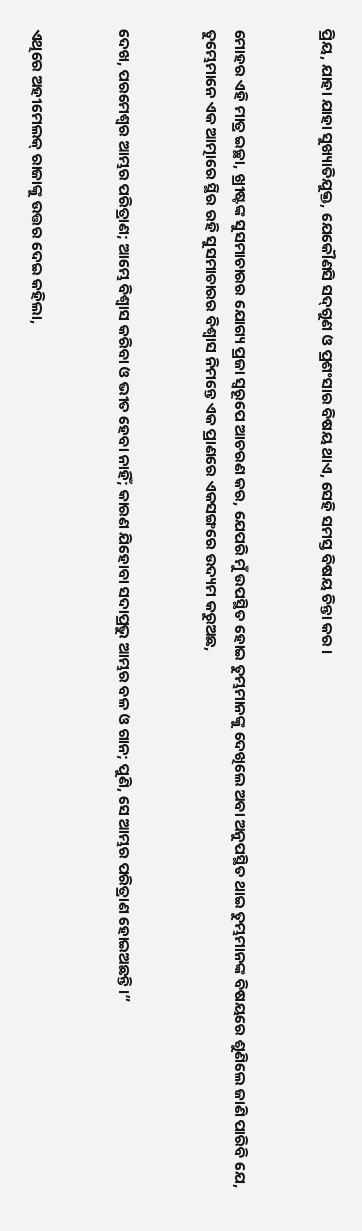ପ୍ରିୟ, ଯାହା ଯାହା ସୁଖ୍ୟାତିଯୁକ୍ତ, ଯେକୌଣସି ସଦ୍‍ଗୁଣ ଓ ପ୍ରଶଂସାର ବିଷୟ ଥାଏ, ସେହି ସମସ୍ତ ବିଷୟ ଚିନ୍ତା କର ।


ମୋହର ଏହି ମାତ୍ର ଇଚ୍ଛା, ଖ୍ରୀଷ୍ଟଙ୍କ ସୁସମାଚାରର ଯୋଗ୍ୟ ପ୍ରଜା ସ୍ୱରୂପେ ଆଚରଣ କର, ଯେପରି ମୁଁ ଉପସ୍ଥିତ ହୋଇ ତୁମ୍ଭମାନଙ୍କୁ ଦେଖିଲେ ଅବା ଅନୁପସ୍ଥିତ ଥାଇ ତୁମ୍ଭମାନଙ୍କ ବିଷୟରେ ଶୁଣିଲେ ଜାଣି ପାରିବି ଯେ, ତୁମ୍ଭେମାନେ ଏକ ଆତ୍ମାରେ ସ୍ଥିର ରହି ସୁସମାଚାରର ବିଶ୍ୱାସ ନିମନ୍ତେ ଏକ ପ୍ରାଣରେ ଏକସଙ୍ଗରେ ଉଦ୍ୟମ କରୁଅଛ,


ଦେଖ, ପରମେଶ୍ୱର ଆମ୍ଭର ପରିତ୍ରାଣ; ଆମ୍ଭେ ବିଶ୍ୱାସ କରିବା ଓ ଭୀତ ହେବା ନାହିଁ; କାରଣ ଯିହୋବା ସଦାପ୍ରଭୁ ଆମ୍ଭର ବଳ ଓ ଗାନ; ପୁଣି, ସେ ଆମ୍ଭର ପରିତ୍ରାଣ ହୋଇଅଛନ୍ତି।”


ଏଥିରେ ଅହୀମେଲକ୍‍ ରାଜାଙ୍କୁ ଉତ୍ତର ଦେଇ କହିଲା,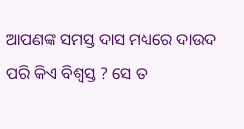ଆପଣଙ୍କ ସମସ୍ତ ଦାସ ମଧ୍ୟରେ ଦାଉଦ ପରି କିଏ ବିଶ୍ୱସ୍ତ ? ସେ ତ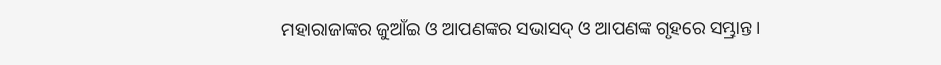ମହାରାଜାଙ୍କର ଜୁଆଁଇ ଓ ଆପଣଙ୍କର ସଭାସଦ୍‍ ଓ ଆପଣଙ୍କ ଗୃହରେ ସମ୍ଭ୍ରାନ୍ତ।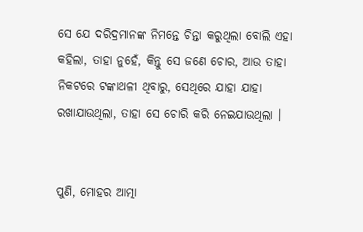ସେ ଯେ ଦରିଦ୍ରମାନଙ୍କ ନିମନ୍ତେ ଚିନ୍ତା କରୁଥିଲା ବୋଲି ଏହା କହିଲା, ତାହା ନୁହେଁ, କିନ୍ତୁ ସେ ଜଣେ ଚୋର, ଆଉ ତାହା ନିକଟରେ ଟଙ୍କାଥଳୀ ଥିବାରୁ, ସେଥିରେ ଯାହା ଯାହା ରଖାଯାଉଥିଲା, ତାହା ସେ ଚୋରି କରି ନେଇଯାଉଥିଲା ।


ପୁଣି, ମୋହର ଆତ୍ମା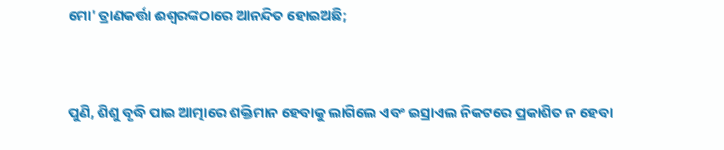ମୋ' ତ୍ରାଣକର୍ତ୍ତା ଈଶ୍ୱରଙ୍କଠାରେ ଆନନ୍ଦିତ ହୋଇଅଛି;


ପୁଣି, ଶିଶୁ ବୃଦ୍ଧି ପାଇ ଆତ୍ମାରେ ଶକ୍ତିମାନ ହେବାକୁ ଲାଗିଲେ ଏବଂ ଇସ୍ରାଏଲ ନିକଟରେ ପ୍ରକାଶିତ ନ ହେବା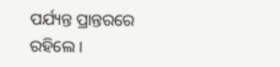ପର୍ଯ୍ୟନ୍ତ ପ୍ରାନ୍ତରରେ ରହିଲେ ।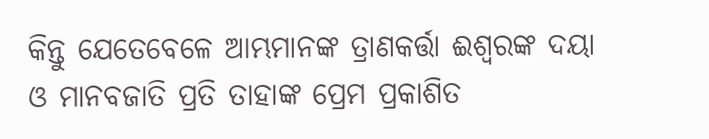କିନ୍ତୁ ଯେତେବେଳେ ଆମ୍ଭମାନଙ୍କ ତ୍ରାଣକର୍ତ୍ତା ଈଶ୍ୱରଙ୍କ ଦୟା ଓ ମାନବଜାତି ପ୍ରତି ତାହାଙ୍କ ପ୍ରେମ ପ୍ରକାଶିତ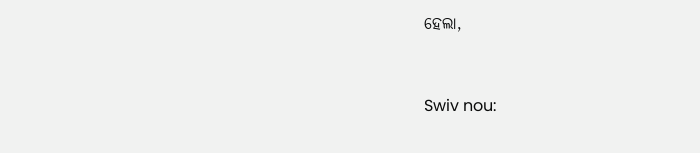ହେଲା,


Swiv nou: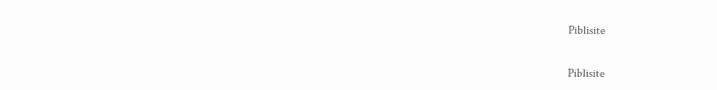Piblisite


Piblisite